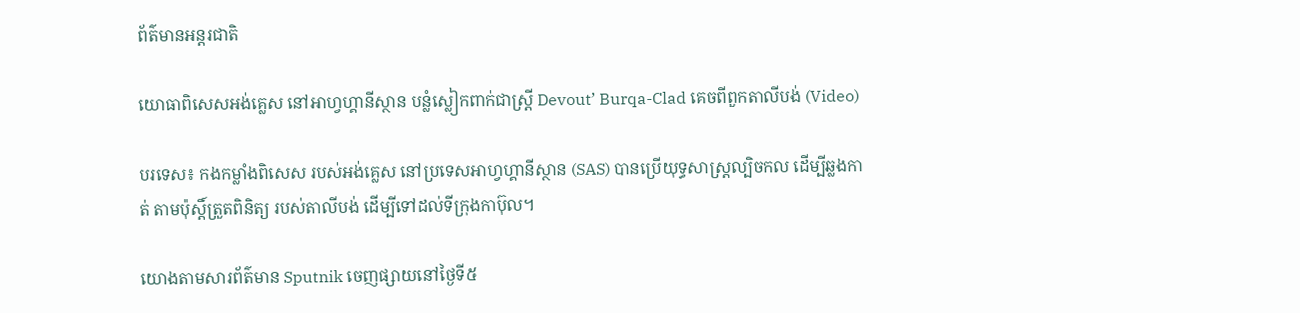ព័ត៌មានអន្តរជាតិ

យោធាពិសេសអង់គ្លេស នៅអាហ្វហ្គានីស្ថាន បន្លំស្លៀកពាក់ជាស្រ្តី Devout’ Burqa-Clad គេចពីពួកតាលីបង់ (Video)

បរទេស៖ កងកម្លាំងពិសេស របស់អង់គ្លេស នៅប្រទេសអាហ្វហ្គានីស្ថាន (SAS) បានប្រើយុទ្ធសាស្ត្រល្បិចកល ដើម្បីឆ្លងកាត់ តាមប៉ុស្តិ៍ត្រួតពិនិត្យ របស់តាលីបង់ ដើម្បីទៅដល់ទីក្រុងកាប៊ុល។

យោងតាមសារព័ត៌មាន Sputnik ចេញផ្សាយនៅថ្ងៃទី៥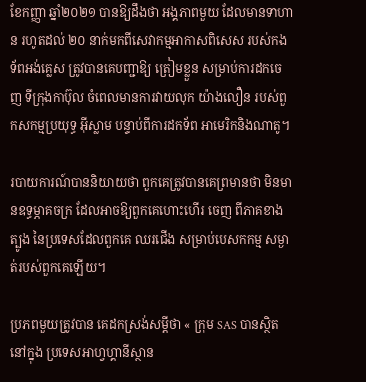ខែកញ្ញា ឆ្នាំ២០២១ បានឱ្យដឹងថា អង្គភាពមួយ ដែលមានទាហាន រហូតដល់ ២០ នាក់មកពីសេវាកម្មអាកាសពិសេស របស់កងទ័ពអង់គ្លេស ត្រូវបានគេបញ្ជាឱ្យ ត្រៀមខ្លួន សម្រាប់ការដកចេញ ទីក្រុងកាប៊ុល ចំពេលមានការវាយលុក យ៉ាងលឿន របស់ពួកសកម្មប្រយុទ្ធ អ៊ីស្លាម បន្ទាប់ពីការដកទ័ព អាមេរិកនិងណាតូ។

របាយការណ៍បាននិយាយថា ពួកគេត្រូវបានគេព្រមានថា មិនមានឧទ្ធម្ភាគចក្រ ដែលអាចឱ្យពួកគេហោះហើរ ចេញ ពីភាគខាងត្បូង នៃប្រទេសដែលពួកគេ ឈរជើង សម្រាប់បេសកកម្ម សម្ងាត់របស់ពួកគេឡើយ។

ប្រភពមួយត្រូវបាន គេដកស្រង់សម្តីថា « ក្រុម SAS បានស្ថិតនៅក្នុង ប្រទេសអាហ្វហ្គានីស្ថាន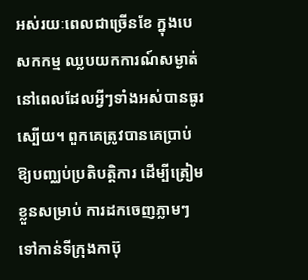អស់រយៈពេលជាច្រើនខែ ក្នុងបេសកកម្ម ឈ្លបយកការណ៍សម្ងាត់ នៅពេលដែលអ្វីៗទាំងអស់បានធូរស្បើយ។ ពួកគេត្រូវបានគេប្រាប់ ឱ្យបញ្ឈប់ប្រតិបត្តិការ ដើម្បីត្រៀមខ្លួនសម្រាប់ ការដកចេញភ្លាមៗ ទៅកាន់ទីក្រុងកាប៊ុ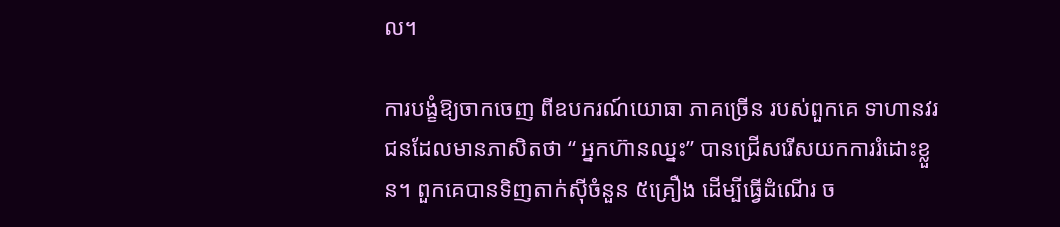ល។

ការបង្ខំឱ្យចាកចេញ ពីឧបករណ៍យោធា ភាគច្រើន របស់ពួកគេ ទាហានវរជនដែលមានភាសិតថា “ អ្នកហ៊ានឈ្នះ” បានជ្រើសរើសយកការរំដោះខ្លួន។ ពួកគេបានទិញតាក់ស៊ីចំនួន ៥គ្រឿង ដើម្បីធ្វើដំណើរ ច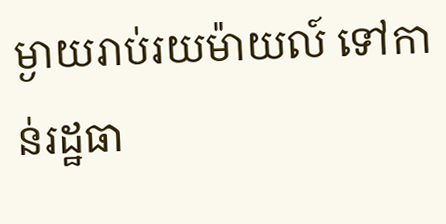ម្ងាយរាប់រយម៉ាយល៍ ទៅកាន់រដ្ឋធា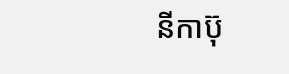នីកាប៊ុ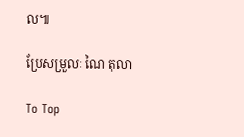ល៕

ប្រែសម្រួលៈ ណៃ តុលា

To Top